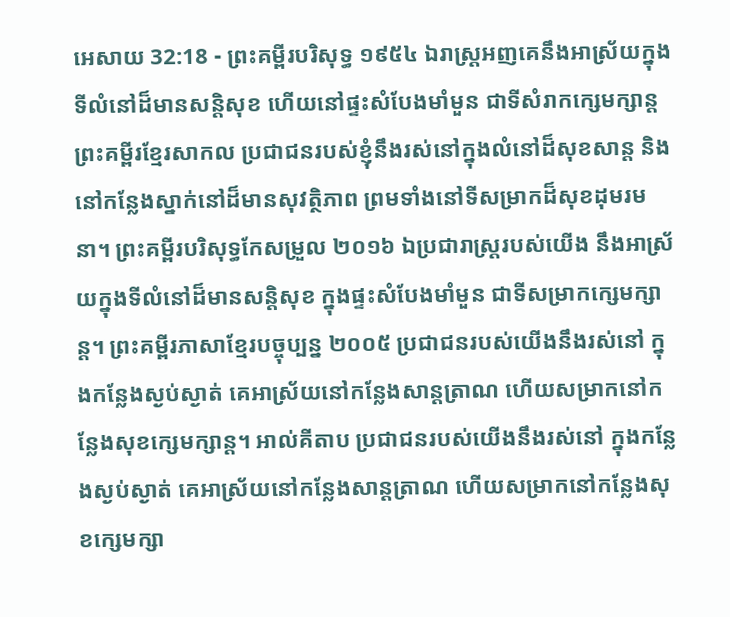អេសាយ 32:18 - ព្រះគម្ពីរបរិសុទ្ធ ១៩៥៤ ឯរាស្ត្រអញគេនឹងអាស្រ័យក្នុងទីលំនៅដ៏មានសន្តិសុខ ហើយនៅផ្ទះសំបែងមាំមួន ជាទីសំរាកក្សេមក្សាន្ត ព្រះគម្ពីរខ្មែរសាកល ប្រជាជនរបស់ខ្ញុំនឹងរស់នៅក្នុងលំនៅដ៏សុខសាន្ត និងនៅកន្លែងស្នាក់នៅដ៏មានសុវត្ថិភាព ព្រមទាំងនៅទីសម្រាកដ៏សុខដុមរមនា។ ព្រះគម្ពីរបរិសុទ្ធកែសម្រួល ២០១៦ ឯប្រជារាស្ត្ររបស់យើង នឹងអាស្រ័យក្នុងទីលំនៅដ៏មានសន្តិសុខ ក្នុងផ្ទះសំបែងមាំមួន ជាទីសម្រាកក្សេមក្សាន្ត។ ព្រះគម្ពីរភាសាខ្មែរបច្ចុប្បន្ន ២០០៥ ប្រជាជនរបស់យើងនឹងរស់នៅ ក្នុងកន្លែងស្ងប់ស្ងាត់ គេអាស្រ័យនៅកន្លែងសាន្តត្រាណ ហើយសម្រាកនៅកន្លែងសុខក្សេមក្សាន្ត។ អាល់គីតាប ប្រជាជនរបស់យើងនឹងរស់នៅ ក្នុងកន្លែងស្ងប់ស្ងាត់ គេអាស្រ័យនៅកន្លែងសាន្តត្រាណ ហើយសម្រាកនៅកន្លែងសុខក្សេមក្សា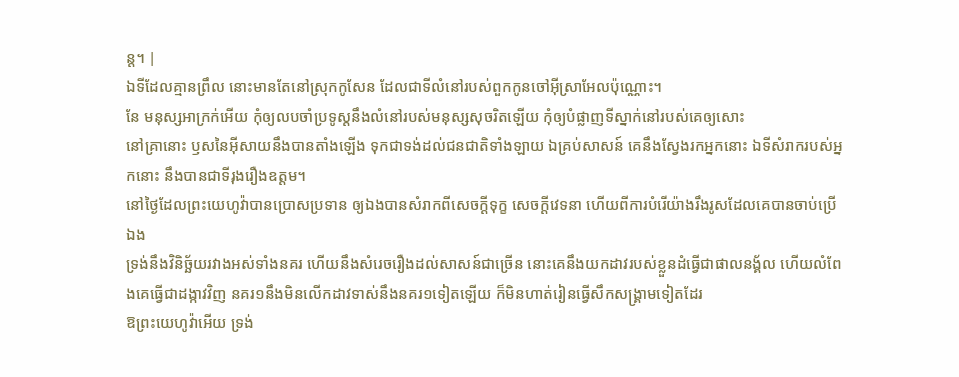ន្ត។ |
ឯទីដែលគ្មានព្រឹល នោះមានតែនៅស្រុកកូសែន ដែលជាទីលំនៅរបស់ពួកកូនចៅអ៊ីស្រាអែលប៉ុណ្ណោះ។
នែ មនុស្សអាក្រក់អើយ កុំឲ្យលបចាំប្រទូស្តនឹងលំនៅរបស់មនុស្សសុចរិតឡើយ កុំឲ្យបំផ្លាញទីស្នាក់នៅរបស់គេឲ្យសោះ
នៅគ្រានោះ ឫសនៃអ៊ីសាយនឹងបានតាំងឡើង ទុកជាទង់ដល់ជនជាតិទាំងឡាយ ឯគ្រប់សាសន៍ គេនឹងស្វែងរកអ្នកនោះ ឯទីសំរាករបស់អ្នកនោះ នឹងបានជាទីរុងរឿងឧត្តម។
នៅថ្ងៃដែលព្រះយេហូវ៉ាបានប្រោសប្រទាន ឲ្យឯងបានសំរាកពីសេចក្ដីទុក្ខ សេចក្ដីវេទនា ហើយពីការបំរើយ៉ាងរឹងរូសដែលគេបានចាប់ប្រើឯង
ទ្រង់នឹងវិនិច្ឆ័យរវាងអស់ទាំងនគរ ហើយនឹងសំរេចរឿងដល់សាសន៍ជាច្រើន នោះគេនឹងយកដាវរបស់ខ្លួនដំធ្វើជាផាលនង្គ័ល ហើយលំពែងគេធ្វើជាដង្កាវវិញ នគរ១នឹងមិនលើកដាវទាស់នឹងនគរ១ទៀតឡើយ ក៏មិនហាត់រៀនធ្វើសឹកសង្គ្រាមទៀតដែរ
ឱព្រះយេហូវ៉ាអើយ ទ្រង់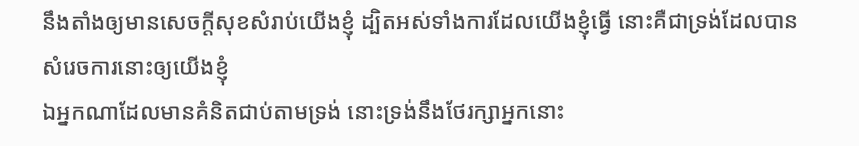នឹងតាំងឲ្យមានសេចក្ដីសុខសំរាប់យើងខ្ញុំ ដ្បិតអស់ទាំងការដែលយើងខ្ញុំធ្វើ នោះគឺជាទ្រង់ដែលបានសំរេចការនោះឲ្យយើងខ្ញុំ
ឯអ្នកណាដែលមានគំនិតជាប់តាមទ្រង់ នោះទ្រង់នឹងថែរក្សាអ្នកនោះ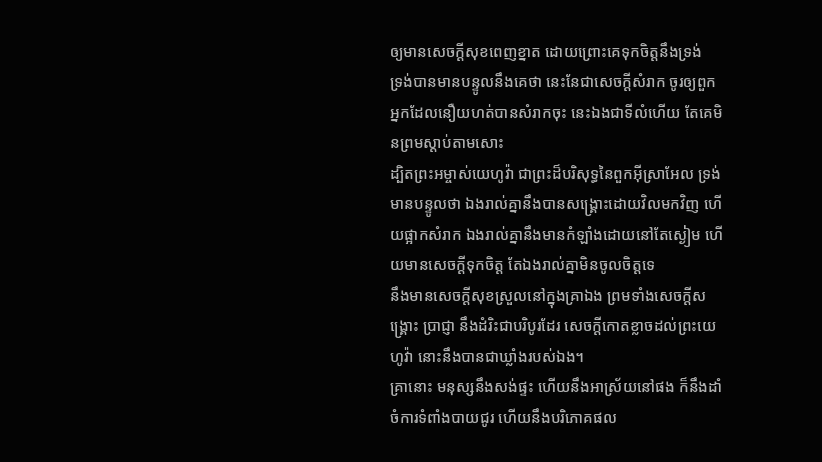ឲ្យមានសេចក្ដីសុខពេញខ្នាត ដោយព្រោះគេទុកចិត្តនឹងទ្រង់
ទ្រង់បានមានបន្ទូលនឹងគេថា នេះនែជាសេចក្ដីសំរាក ចូរឲ្យពួកអ្នកដែលនឿយហត់បានសំរាកចុះ នេះឯងជាទីលំហើយ តែគេមិនព្រមស្តាប់តាមសោះ
ដ្បិតព្រះអម្ចាស់យេហូវ៉ា ជាព្រះដ៏បរិសុទ្ធនៃពួកអ៊ីស្រាអែល ទ្រង់មានបន្ទូលថា ឯងរាល់គ្នានឹងបានសង្គ្រោះដោយវិលមកវិញ ហើយផ្អាកសំរាក ឯងរាល់គ្នានឹងមានកំឡាំងដោយនៅតែស្ងៀម ហើយមានសេចក្ដីទុកចិត្ត តែឯងរាល់គ្នាមិនចូលចិត្តទេ
នឹងមានសេចក្ដីសុខស្រួលនៅក្នុងគ្រាឯង ព្រមទាំងសេចក្ដីសង្គ្រោះ ប្រាជ្ញា នឹងដំរិះជាបរិបូរដែរ សេចក្ដីកោតខ្លាចដល់ព្រះយេហូវ៉ា នោះនឹងបានជាឃ្លាំងរបស់ឯង។
គ្រានោះ មនុស្សនឹងសង់ផ្ទះ ហើយនឹងអាស្រ័យនៅផង ក៏នឹងដាំចំការទំពាំងបាយជូរ ហើយនឹងបរិភោគផល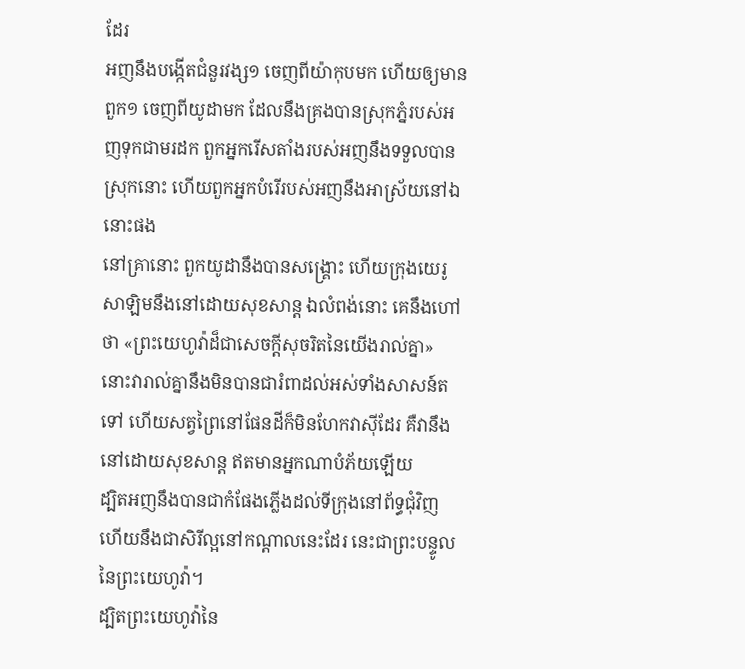ដែរ
អញនឹងបង្កើតជំនួរវង្ស១ ចេញពីយ៉ាកុបមក ហើយឲ្យមានពួក១ ចេញពីយូដាមក ដែលនឹងគ្រងបានស្រុកភ្នំរបស់អញទុកជាមរដក ពួកអ្នករើសតាំងរបស់អញនឹងទទួលបានស្រុកនោះ ហើយពួកអ្នកបំរើរបស់អញនឹងអាស្រ័យនៅឯនោះផង
នៅគ្រានោះ ពួកយូដានឹងបានសង្គ្រោះ ហើយក្រុងយេរូសាឡិមនឹងនៅដោយសុខសាន្ត ឯលំពង់នោះ គេនឹងហៅថា «ព្រះយេហូវ៉ាដ៏ជាសេចក្ដីសុចរិតនៃយើងរាល់គ្នា»
នោះវារាល់គ្នានឹងមិនបានជារំពាដល់អស់ទាំងសាសន៍តទៅ ហើយសត្វព្រៃនៅផែនដីក៏មិនហែកវាស៊ីដែរ គឺវានឹងនៅដោយសុខសាន្ត ឥតមានអ្នកណាបំភ័យឡើយ
ដ្បិតអញនឹងបានជាកំផែងភ្លើងដល់ទីក្រុងនៅព័ទ្ធជុំវិញ ហើយនឹងជាសិរីល្អនៅកណ្តាលនេះដែរ នេះជាព្រះបន្ទូលនៃព្រះយេហូវ៉ា។
ដ្បិតព្រះយេហូវ៉ានៃ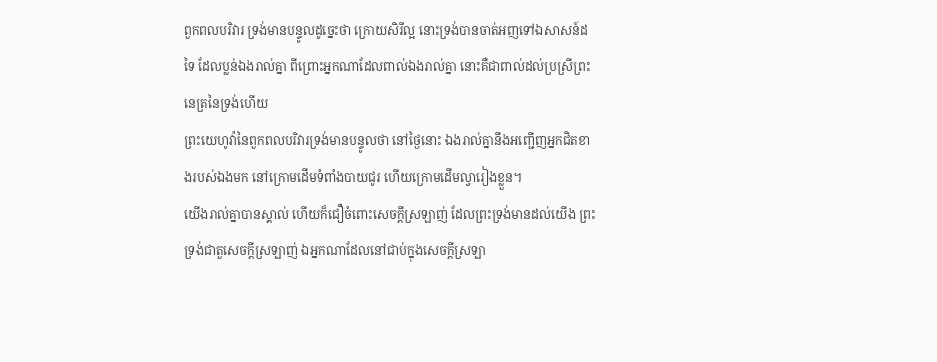ពួកពលបរិវារ ទ្រង់មានបន្ទូលដូច្នេះថា ក្រោយសិរីល្អ នោះទ្រង់បានចាត់អញទៅឯសាសន៍ដទៃ ដែលប្លន់ឯងរាល់គ្នា ពីព្រោះអ្នកណាដែលពាល់ឯងរាល់គ្នា នោះគឺជាពាល់ដល់ប្រស្រីព្រះនេត្រនៃទ្រង់ហើយ
ព្រះយេហូវ៉ានៃពួកពលបរិវារទ្រង់មានបន្ទូលថា នៅថ្ងៃនោះ ឯងរាល់គ្នានឹងអញ្ជើញអ្នកជិតខាងរបស់ឯងមក នៅក្រោមដើមទំពាំងបាយជូរ ហើយក្រោមដើមល្វារៀងខ្លួន។
យើងរាល់គ្នាបានស្គាល់ ហើយក៏ជឿចំពោះសេចក្ដីស្រឡាញ់ ដែលព្រះទ្រង់មានដល់យើង ព្រះទ្រង់ជាតួសេចក្ដីស្រឡាញ់ ឯអ្នកណាដែលនៅជាប់ក្នុងសេចក្ដីស្រឡា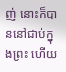ញ់ នោះក៏បាននៅជាប់ក្នុងព្រះ ហើយ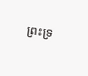ព្រះទ្រ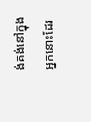ង់គង់នៅក្នុងអ្នកនោះដែរ